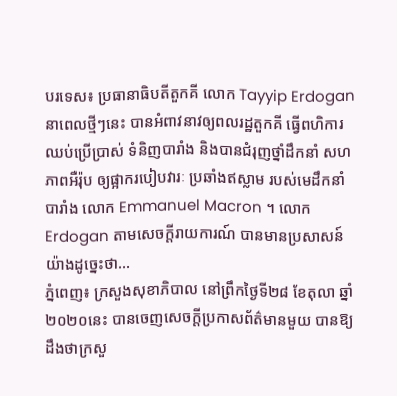បរទេស៖ ប្រធានាធិបតីតួកគី លោក Tayyip Erdogan នាពេលថ្មីៗនេះ បានអំពាវនាវឲ្យពលរដ្ឋតួកគី ធ្វើពហិការឈប់ប្រើប្រាស់ ទំនិញបារាំង និងបានជំរុញថ្នាំដឹកនាំ សហភាពអឺរ៉ុប ឲ្យផ្អាករបៀបវារៈ ប្រឆាំងឥស្លាម របស់មេដឹកនាំបារាំង លោក Emmanuel Macron ។ លោក Erdogan តាមសេចក្តីរាយការណ៍ បានមានប្រសាសន៍យ៉ាងដូច្នេះថា...
ភ្នំពេញ៖ ក្រសួងសុខាភិបាល នៅព្រឹកថ្ងៃទី២៨ ខែតុលា ឆ្នាំ២០២០នេះ បានចេញសេចក្តីប្រកាសព័ត៌មានមួយ បានឱ្យដឹងថាក្រសួ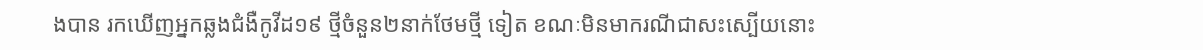ងបាន រកឃើញអ្នកឆ្លងជំងឺកូវីដ១៩ ថ្មីចំនួន២នាក់ថែមថ្មី ទៀត ខណៈមិនមាករណីជាសះស្បើយនោះ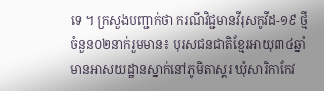ទេ ។ ក្រសួងបញ្ជាក់ថា ករណីវិជ្ជមានវីរុសកូវីដ-១៩ ថ្មីចំនួន០២នាក់រួមមាន៖ បុរសជនជាតិខ្មែរអាយុ៣៤ឆ្នាំ មានអាសយដ្ឋានស្នាក់នៅភូមិតាស្គរ ឃុំសារិកាកែវ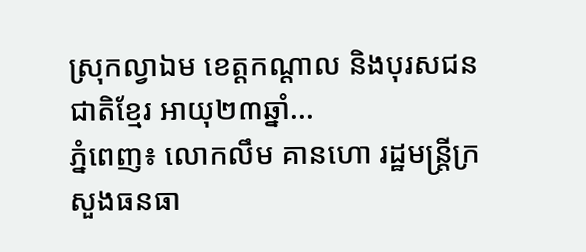ស្រុកល្វាឯម ខេត្តកណ្ដាល និងបុរសជនជាតិខ្មែរ អាយុ២៣ឆ្នាំ...
ភ្នំពេញ៖ លោកលឹម គានហោ រដ្ឋមន្ត្រីក្រសួងធនធា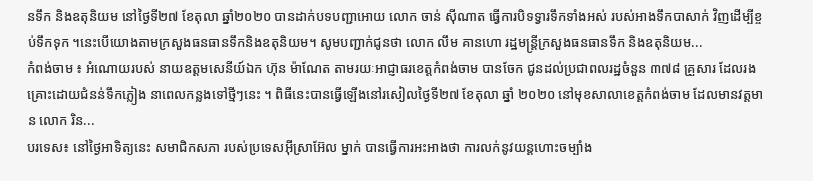នទឹក និងឧតុនិយម នៅថ្ងៃទី២៧ ខែតុលា ឆ្នាំ២០២០ បានដាក់បទបញ្ជាអោយ លោក ចាន់ សុីណាត ធ្វើការបិទទ្វារទឹកទាំងអស់ របស់អាងទឹកបាសាក់ វិញដើម្បីខ្ចប់ទឹកទុក ។នេះបើយោងតាមក្រសួងធនធានទឹកនិងឧតុនិយម។ សូមបញ្ជាក់ជូនថា លោក លឹម គានហោ រដ្ឋមន្ត្រីក្រសួងធនធានទឹក និងឧតុនិយម...
កំពង់ចាម ៖ អំណោយរបស់ នាយឧត្តមសេនីយ៍ឯក ហ៊ុន ម៉ាណែត តាមរយៈអាជ្ញាធរខេត្តកំពង់ចាម បានចែក ជូនដល់ប្រជាពលរដ្ឋចំនួន ៣៧៨ គ្រួសារ ដែលរងគ្រោះដោយជំនន់ទឹកភ្លៀង នាពេលកន្លងទៅថ្មីៗនេះ ។ ពិធីនេះបានធ្វើឡើងនៅរសៀលថ្ងៃទី២៧ ខែតុលា ឆ្នាំ ២០២០ នៅមុខសាលាខេត្តកំពង់ចាម ដែលមានវត្តមាន លោក រិន...
បរទេស៖ នៅថ្ងៃអាទិត្យនេះ សមាជិកសភា របស់ប្រទេសអ៊ីស្រាអ៊ែល ម្នាក់ បានធ្វើការអះអាងថា ការលក់នូវយន្តហោះចម្បាំង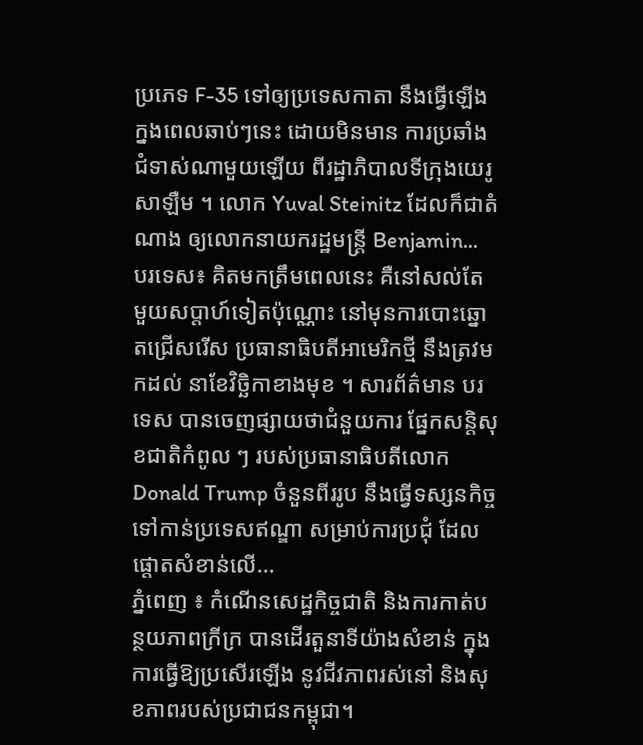ប្រភេទ F-35 ទៅឲ្យប្រទេសកាតា នឹងធ្វើឡើង ក្នងពេលឆាប់ៗនេះ ដោយមិនមាន ការប្រឆាំងជំទាស់ណាមួយឡើយ ពីរដ្ឋាភិបាលទីក្រុងយេរូសាឡឺម ។ លោក Yuval Steinitz ដែលក៏ជាតំណាង ឲ្យលោកនាយករដ្ឋមន្ត្រី Benjamin...
បរទេស៖ គិតមកត្រឹមពេលនេះ គឺនៅសល់តែ មួយសប្តាហ៍ទៀតប៉ុណ្ណោះ នៅមុនការបោះឆ្នោតជ្រើសរើស ប្រធានាធិបតីអាមេរិកថ្មី នឹងត្រវមកដល់ នាខែវិច្ឆិកាខាងមុខ ។ សារព័ត៌មាន បរទេស បានចេញផ្សាយថាជំនួយការ ផ្នែកសន្តិសុខជាតិកំពូល ៗ របស់ប្រធានាធិបតីលោក Donald Trump ចំនួនពីររូប នឹងធ្វើទស្សនកិច្ច ទៅកាន់ប្រទេសឥណ្ឌា សម្រាប់ការប្រជុំ ដែលផ្តោតសំខាន់លើ...
ភ្នំពេញ ៖ កំណើនសេដ្ឋកិច្ចជាតិ និងការកាត់បន្ថយភាពក្រីក្រ បានដើរតួនាទីយ៉ាងសំខាន់ ក្នុងការធ្វើឱ្យប្រសើរឡើង នូវជីវភាពរស់នៅ និងសុខភាពរបស់ប្រជាជនកម្ពុជា។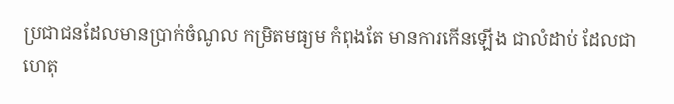ប្រជាជនដែលមានប្រាក់ចំណូល កម្រិតមធ្យម កំពុងតែ មានការកើនឡើង ជាលំដាប់ ដែលជាហេតុ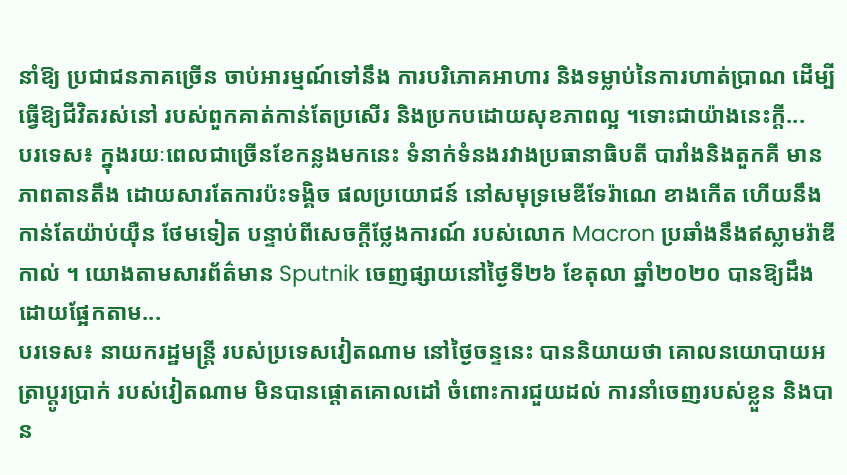នាំឱ្យ ប្រជាជនភាគច្រើន ចាប់អារម្មណ៍ទៅនឹង ការបរិភោគអាហារ និងទម្លាប់នៃការហាត់ប្រាណ ដើម្បីធ្វើឱ្យជីវិតរស់នៅ របស់ពួកគាត់កាន់តែប្រសើរ និងប្រកបដោយសុខភាពល្អ ។ទោះជាយ៉ាងនេះក្តី...
បរទេស៖ ក្នុងរយៈពេលជាច្រើនខែកន្លងមកនេះ ទំនាក់ទំនងរវាងប្រធានាធិបតី បារាំងនិងតួកគី មានភាពតានតឹង ដោយសារតែការប៉ះទង្គិច ផលប្រយោជន៍ នៅសមុទ្រមេឌីទែរ៉ាណេ ខាងកើត ហើយនឹងកាន់តែយ៉ាប់យ៉ឺន ថែមទៀត បន្ទាប់ពីសេចក្តីថ្លែងការណ៍ របស់លោក Macron ប្រឆាំងនឹងឥស្លាមរ៉ាឌីកាល់ ។ យោងតាមសារព័ត៌មាន Sputnik ចេញផ្សាយនៅថ្ងៃទី២៦ ខែតុលា ឆ្នាំ២០២០ បានឱ្យដឹងដោយផ្អែកតាម...
បរទេស៖ នាយករដ្ឋមន្ត្រី របស់ប្រទេសវៀតណាម នៅថ្ងៃចន្ទនេះ បាននិយាយថា គោលនយោបាយអត្រាប្តូរប្រាក់ របស់វៀតណាម មិនបានផ្តោតគោលដៅ ចំពោះការជួយដល់ ការនាំចេញរបស់ខ្លួន និងបាន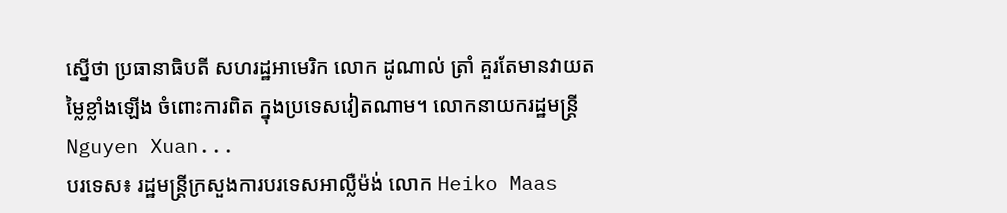ស្នើថា ប្រធានាធិបតី សហរដ្ឋអាមេរិក លោក ដូណាល់ ត្រាំ គួរតែមានវាយតម្លៃខ្លាំងឡើង ចំពោះការពិត ក្នុងប្រទេសវៀតណាម។ លោកនាយករដ្ឋមន្ត្រី Nguyen Xuan...
បរទេស៖ រដ្ឋមន្រ្តីក្រសួងការបរទេសអាល្លឺម៉ង់ លោក Heiko Maas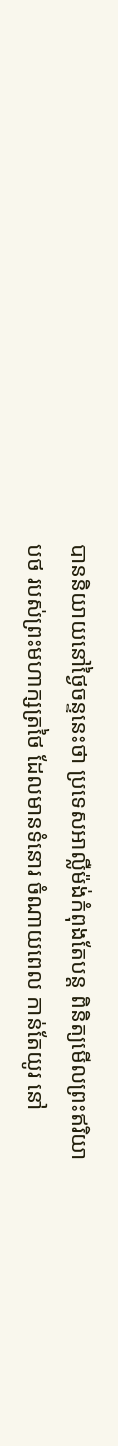បាននិយាយនៅថ្ងៃចន្ទនេះថា ប្រទេសអាល្លឺម៉ង់កំពុងតែបន្ត ពិនិត្យមើលព្រះឥរិយាបថ របស់ព្រះមហាក្សត្រថៃ ដែលមានទំនោរ ចំណាយពេល កាន់តែយូរ នៅ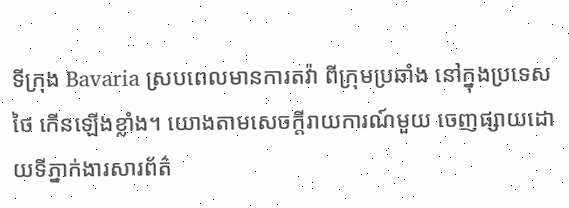ទីក្រុង Bavaria ស្របពេលមានការតវ៉ា ពីក្រុមប្រឆាំង នៅក្នុងប្រទេសថៃ កើនឡើងខ្លាំង។ យោងតាមសេចក្តីរាយការណ៍មួយ ចេញផ្សាយដោយទីភ្នាក់ងារសារព័ត៌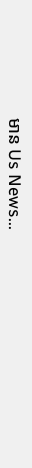មាន Us News...